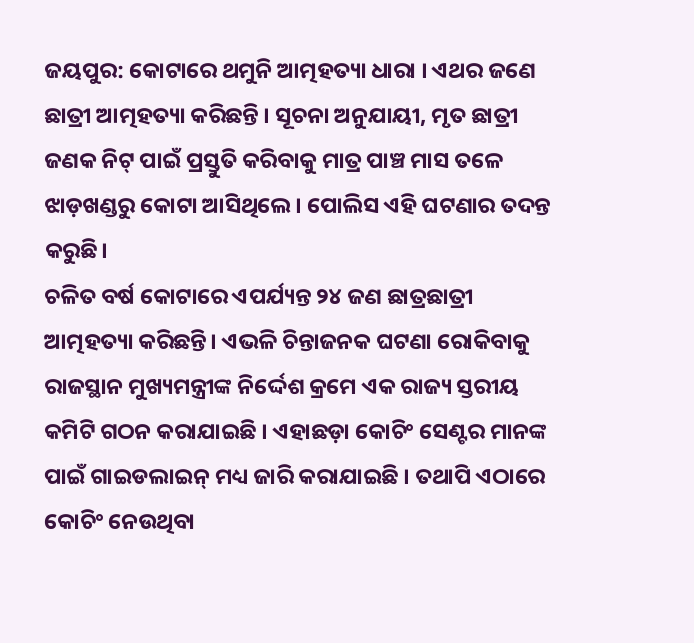ଜୟପୁର: କୋଟାରେ ଥମୁନି ଆତ୍ମହତ୍ୟା ଧାରା । ଏଥର ଜଣେ ଛାତ୍ରୀ ଆତ୍ମହତ୍ୟା କରିଛନ୍ତି । ସୂଚନା ଅନୁଯାୟୀ, ମୃତ ଛାତ୍ରୀ ଜଣକ ନିଟ୍ ପାଇଁ ପ୍ରସ୍ତୁତି କରିବାକୁ ମାତ୍ର ପାଞ୍ଚ ମାସ ତଳେ ଝାଡ଼ଖଣ୍ଡରୁ କୋଟା ଆସିଥିଲେ । ପୋଲିସ ଏହି ଘଟଣାର ତଦନ୍ତ କରୁଛି।
ଚଳିତ ବର୍ଷ କୋଟାରେ ଏପର୍ଯ୍ୟନ୍ତ ୨୪ ଜଣ ଛାତ୍ରଛାତ୍ରୀ ଆତ୍ମହତ୍ୟା କରିଛନ୍ତି। ଏଭଳି ଚିନ୍ତାଜନକ ଘଟଣା ରୋକିବାକୁ ରାଜସ୍ଥାନ ମୁଖ୍ୟମନ୍ତ୍ରୀଙ୍କ ନିର୍ଦ୍ଦେଶ କ୍ରମେ ଏକ ରାଜ୍ୟ ସ୍ତରୀୟ କମିଟି ଗଠନ କରାଯାଇଛି । ଏହାଛଡ଼ା କୋଚିଂ ସେଣ୍ଟର ମାନଙ୍କ ପାଇଁ ଗାଇଡଲାଇନ୍ ମଧ୍ୟ ଜାରି କରାଯାଇଛି । ତଥାପି ଏଠାରେ କୋଚିଂ ନେଉଥିବା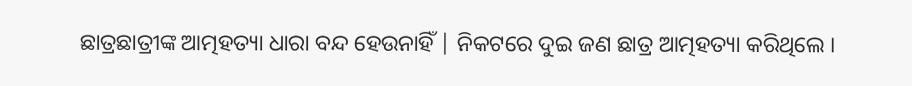ଛାତ୍ରଛାତ୍ରୀଙ୍କ ଆତ୍ମହତ୍ୟା ଧାରା ବନ୍ଦ ହେଉନାହିଁ | ନିକଟରେ ଦୁଇ ଜଣ ଛାତ୍ର ଆତ୍ମହତ୍ୟା କରିଥିଲେ ।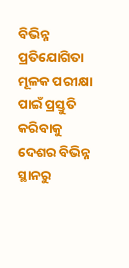ବିଭିନ୍ନ ପ୍ରତିଯୋଗିତା ମୂଳକ ପରୀକ୍ଷା ପାଇଁ ପ୍ରସ୍ତୁତି କରିବାକୁ ଦେଶର ବିଭିନ୍ନ ସ୍ଥାନରୁ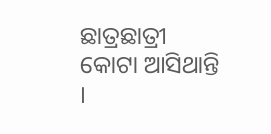ଛାତ୍ରଛାତ୍ରୀ କୋଟା ଆସିଥାନ୍ତି ।